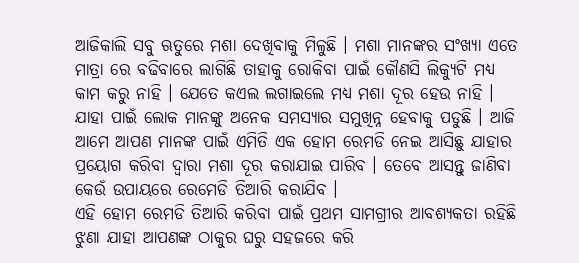ଆଜିକାଲି ସବୁ ଋତୁରେ ମଶା ଦେଖିବାକୁ ମିଳୁଛି । ମଶା ମାନଙ୍କର ସଂଖ୍ୟା ଏତେ ମାତ୍ରା ରେ ବଢିବାରେ ଲାଗିଛି ତାହାକୁ ରୋକିବା ପାଇଁ କୌଣସି ଲିକ୍ୟୁଟି ମଧ୍ୟ କାମ କରୁ ନାହି । ଯେତେ କଏଲ ଲଗାଇଲେ ମଧ୍ୟ ମଶା ଦୂର ହେଉ ନାହି । ଯାହା ପାଇଁ ଲୋକ ମାନଙ୍କୁ ଅନେକ ସମସ୍ୟାର ସମୁଖିନ୍ନ ହେବାକୁ ପଡୁଛି । ଆଜି ଆମେ ଆପଣ ମାନଙ୍କ ପାଇଁ ଏମିତି ଏକ ହୋମ ରେମଡି ନେଇ ଆସିଛୁ ଯାହାର ପ୍ରୟୋଗ କରିବା ଦ୍ଵାରା ମଶା ଦୂର କରାଯାଇ ପାରିବ । ତେବେ ଆସନ୍ତୁ ଜାଣିବା କେଉଁ ଉପାୟରେ ରେମେଡି ତିଆରି କରାଯିବ ।
ଏହି ହୋମ ରେମଡି ତିଆରି କରିବା ପାଇଁ ପ୍ରଥମ ସାମଗ୍ରୀର ଆବଶ୍ୟକତା ରହିଛି ଝୁଣା ଯାହା ଆପଣଙ୍କ ଠାକୁର ଘରୁ ସହଜରେ କରି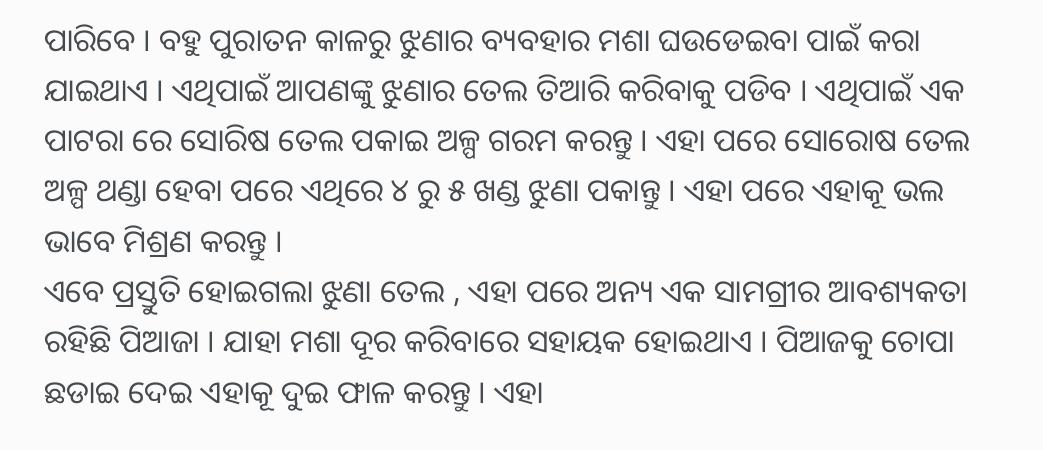ପାରିବେ । ବହୁ ପୁରାତନ କାଳରୁ ଝୁଣାର ବ୍ୟବହାର ମଶା ଘଉଡେଇବା ପାଇଁ କରା ଯାଇଥାଏ । ଏଥିପାଇଁ ଆପଣଙ୍କୁ ଝୁଣାର ତେଲ ତିଆରି କରିବାକୁ ପଡିବ । ଏଥିପାଇଁ ଏକ ପାଟରା ରେ ସୋରିଷ ତେଲ ପକାଇ ଅଳ୍ପ ଗରମ କରନ୍ତୁ । ଏହା ପରେ ସୋରୋଷ ତେଲ ଅଳ୍ପ ଥଣ୍ଡା ହେବା ପରେ ଏଥିରେ ୪ ରୁ ୫ ଖଣ୍ଡ ଝୁଣା ପକାନ୍ତୁ । ଏହା ପରେ ଏହାକୂ ଭଲ ଭାବେ ମିଶ୍ରଣ କରନ୍ତୁ ।
ଏବେ ପ୍ରସ୍ତୁତି ହୋଇଗଲା ଝୁଣା ତେଲ , ଏହା ପରେ ଅନ୍ୟ ଏକ ସାମଗ୍ରୀର ଆବଶ୍ୟକତା ରହିଛି ପିଆଜା । ଯାହା ମଶା ଦୂର କରିବାରେ ସହାୟକ ହୋଇଥାଏ । ପିଆଜକୁ ଚୋପା ଛଡାଇ ଦେଇ ଏହାକୂ ଦୁଇ ଫାଳ କରନ୍ତୁ । ଏହା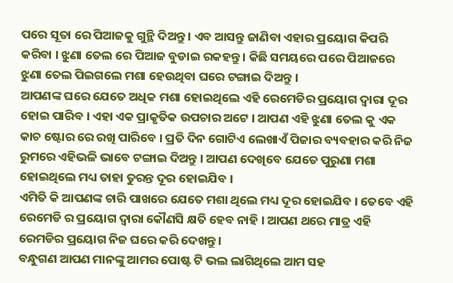ପରେ ସୂତା ରେ ପିଆଜକୁ ଗୁନ୍ଥି ଦିଅନ୍ତୁ । ଏବ ଆସନ୍ତୁ ଜାଣିବା ଏହାର ପ୍ରୟୋଗ କିପରି କରିବା । ଝୁଣା ତେଲ ରେ ପିଆଜ ବୁଡାଇ ରକହନ୍ତୁ । କିଛି ସମୟରେ ପରେ ପିଆଜରେ ଝୁଣା ତେଲ ପିଇଗଲେ ମଶା ହେଉଥିବା ଘରେ ଟଙ୍ଗାଇ ଦିଅନ୍ତୁ ।
ଆପଣଙ୍କ ଘରେ ଯେତେ ଅଧିକ ମଶା ହୋଇଥିଲେ ଏହି ରେମେଡିର ପ୍ରୟୋଗ ଦ୍ଵାରା ଦୂର ହୋଇ ପାରିବ । ଏହା ଏକ ପ୍ରାକୃତିକ ଉପଚାର ଅଟେ । ଆପଣ ଏହି ଝୁଣା ତେଲ କୁ ଏକ କାଚ ଷ୍ଟୋର ରେ ରଖି ପାରିବେ । ପ୍ରତି ଦିନ ଗୋଟିଏ ଲେଖାଏଁ ପିଜାର ବ୍ୟବହାର କରି ନିଜ ରୁମରେ ଏହିଭଳି ଭାବେ ଟଙ୍ଗାଇ ଦିଅନ୍ତୁ । ଆପଣ ଦେଖିବେ ଯେତେ ପୁରୁଣା ମଶା ହୋଇଥିଲେ ମଧ୍ୟ ତାହା ତୁରନ୍ତ ଦୂର ହୋଇଯିବ ।
ଏମିତି କି ଆପଣଙ୍କ ଚାରି ପାଖରେ ଯେତେ ମଶା ଥିଲେ ମଧ୍ୟ ଦୂର ହୋଇଯିବ । ତେବେ ଏହି ରେମେଡି ର ପ୍ରୟୋଗ ଦ୍ଵାରା କୌଣସି କ୍ଷତି ହେବ ନାହି । ଆପଣ ଥରେ ମାତ୍ର ଏହି ରେମଡିର ପ୍ରୟୋଗ ନିଜ ଘରେ କରି ଦେଖନ୍ତୁ ।
ବନ୍ଧୁଗଣ ଆପଣ ମାନଙ୍କୁ ଆମର ପୋଷ୍ଟ ଟି ଭଲ ଲାଗିଥିଲେ ଆମ ସହ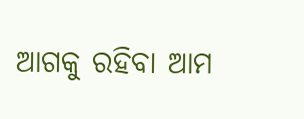ଆଗକୁ ରହିବା ଆମ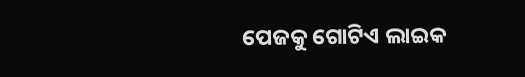ପେଜକୁ ଗୋଟିଏ ଲାଇକ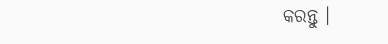କରନ୍ତୁ ।